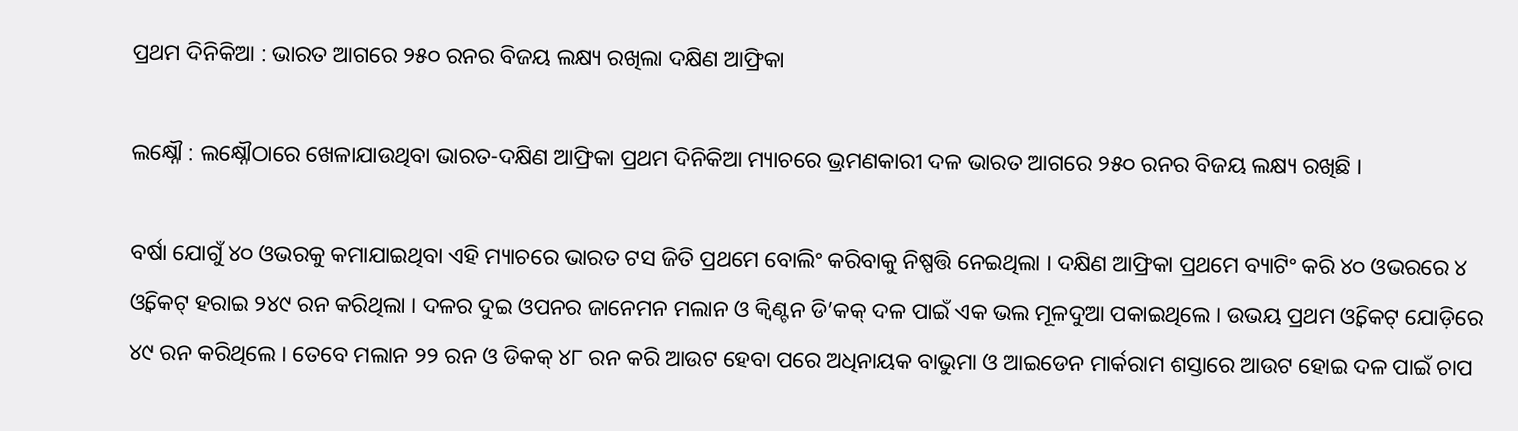ପ୍ରଥମ ଦିନିକିଆ : ଭାରତ ଆଗରେ ୨୫୦ ରନର ବିଜୟ ଲକ୍ଷ୍ୟ ରଖିଲା ଦକ୍ଷିଣ ଆଫ୍ରିକା

ଲକ୍ଷ୍ନୌ : ଲକ୍ଷ୍ନୌଠାରେ ଖେଳାଯାଉଥିବା ଭାରତ-ଦକ୍ଷିଣ ଆଫ୍ରିକା ପ୍ରଥମ ଦିନିକିଆ ମ୍ୟାଚରେ ଭ୍ରମଣକାରୀ ଦଳ ଭାରତ ଆଗରେ ୨୫୦ ରନର ବିଜୟ ଲକ୍ଷ୍ୟ ରଖିଛି ।

ବର୍ଷା ଯୋଗୁଁ ୪୦ ଓଭରକୁ କମାଯାଇଥିବା ଏହି ମ୍ୟାଚରେ ଭାରତ ଟସ ଜିତି ପ୍ରଥମେ ବୋଲିଂ କରିବାକୁ ନିଷ୍ପତ୍ତି ନେଇଥିଲା । ଦକ୍ଷିଣ ଆଫ୍ରିକା ପ୍ରଥମେ ବ୍ୟାଟିଂ କରି ୪୦ ଓଭରରେ ୪ ଓ୍ବିକେଟ୍ ହରାଇ ୨୪୯ ରନ କରିଥିଲା । ଦଳର ଦୁଇ ଓପନର ଜାନେମନ ମଲାନ ଓ କ୍ବିଣ୍ଟନ ଡି’କକ୍ ଦଳ ପାଇଁ ଏକ ଭଲ ମୂଳଦୁଆ ପକାଇଥିଲେ । ଉଭୟ ପ୍ରଥମ ଓ୍ବିକେଟ୍ ଯୋଡ଼ିରେ ୪୯ ରନ କରିଥିଲେ । ତେବେ ମଲାନ ୨୨ ରନ ଓ ଡିକକ୍ ୪୮ ରନ କରି ଆଉଟ ହେବା ପରେ ଅଧିନାୟକ ବାଭୁମା ଓ ଆଇଡେନ ମାର୍କରାମ ଶସ୍ତାରେ ଆଉଟ ହୋଇ ଦଳ ପାଇଁ ଚାପ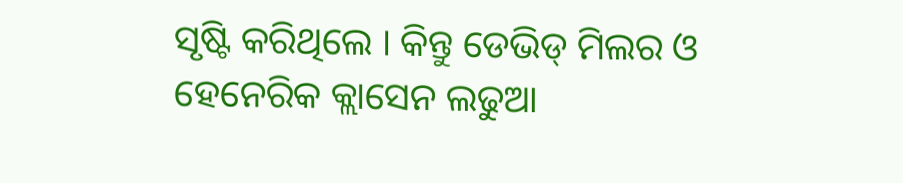ସୃଷ୍ଟି କରିଥିଲେ । କିନ୍ତୁ ଡେଭିଡ୍ ମିଲର ଓ ହେନେରିକ କ୍ଲାସେନ ଲଢୁଆ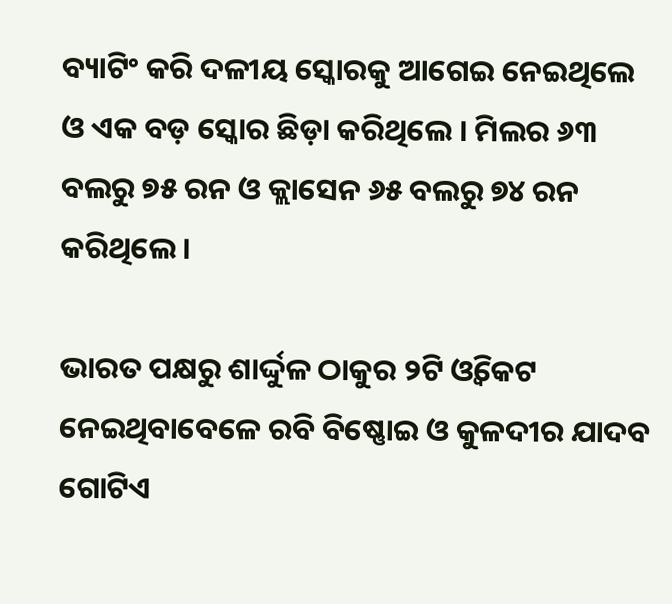ବ୍ୟାଟିଂ କରି ଦଳୀୟ ସ୍କୋରକୁ ଆଗେଇ ନେଇଥିଲେ ଓ ଏକ ବଡ଼ ସ୍କୋର ଛିଡ଼ା କରିଥିଲେ । ମିଲର ୬୩ ବଲରୁ ୭୫ ରନ ଓ କ୍ଲାସେନ ୬୫ ବଲରୁ ୭୪ ରନ କରିଥିଲେ ।

ଭାରତ ପକ୍ଷରୁ ଶାର୍ଦ୍ଦୁଳ ଠାକୁର ୨ଟି ଓ୍ବିକେଟ ନେଇଥିବାବେଳେ ରବି ବିଷ୍ଣୋଇ ଓ କୁଳଦୀର ଯାଦବ ଗୋଟିଏ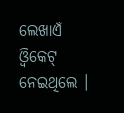ଲେଖାଏଁ ଓ୍ବିକେଟ୍ ନେଇଥିଲେ ।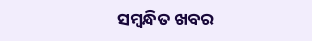ସମ୍ବନ୍ଧିତ ଖବର